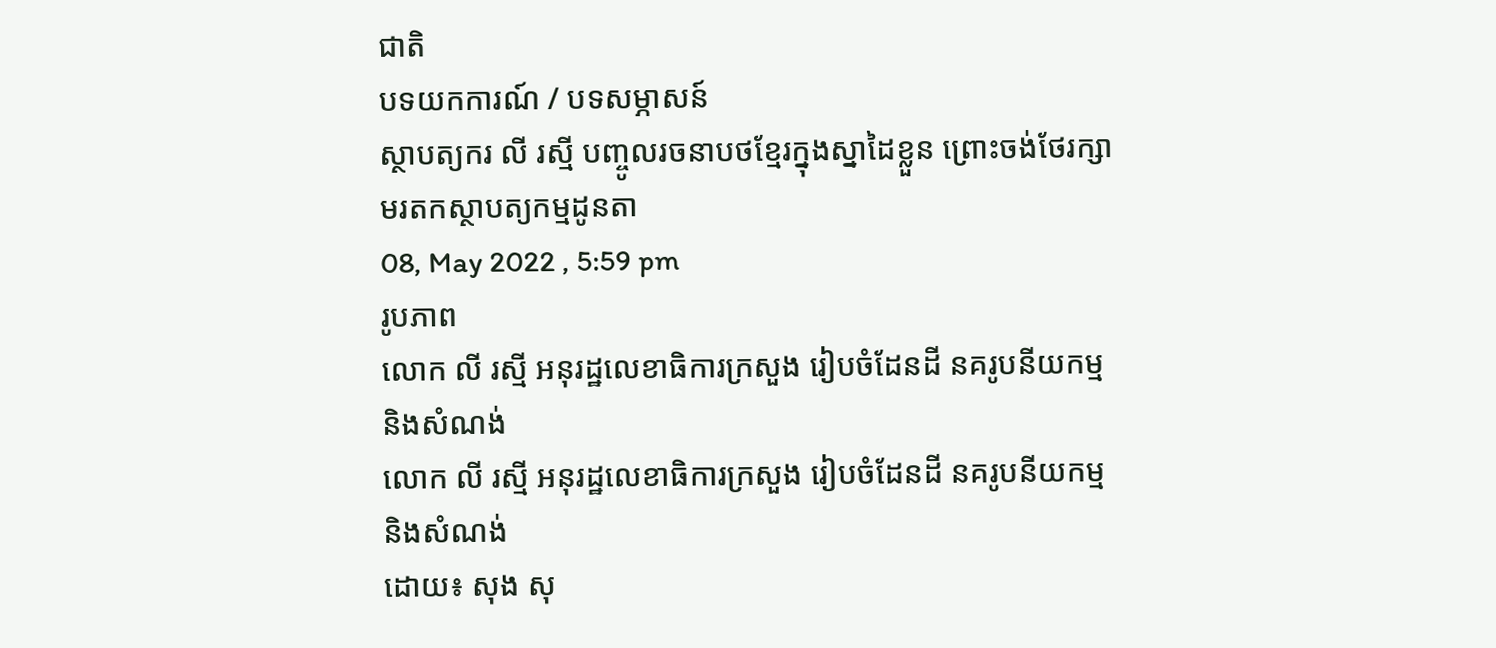ជាតិ
បទយកការណ៍ / បទសម្ភាសន៍
ស្ថាបត្យករ លី រស្មី បញ្ចូលរចនាបថខ្មែរក្នុងស្នាដៃខ្លួន ព្រោះចង់ថែរក្សាមរតកស្ថាបត្យកម្មដូនតា
08, May 2022 , 5:59 pm
រូបភាព
លោក លី រស្មី អនុរដ្ឋលេខាធិការក្រសួង រៀបចំដែនដី នគរូបនីយកម្ម និងសំណង់
លោក លី រស្មី អនុរដ្ឋលេខាធិការក្រសួង រៀបចំដែនដី នគរូបនីយកម្ម និងសំណង់
ដោយ៖ សុង សុ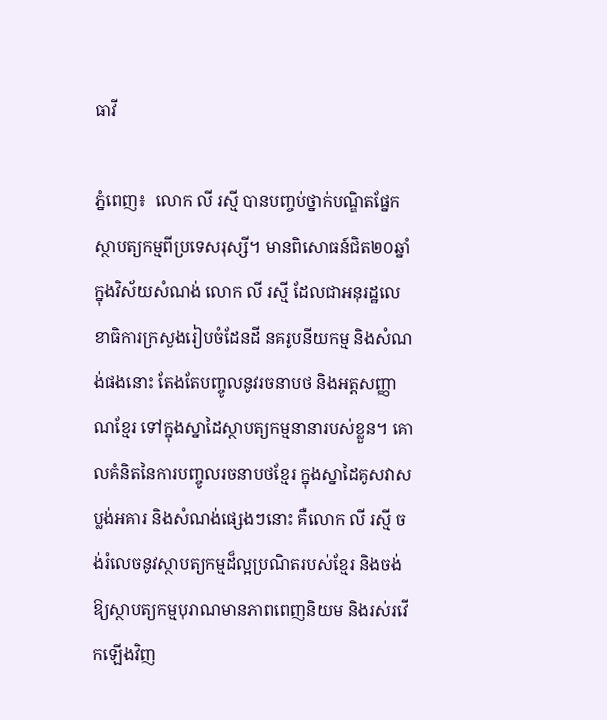ធាវី

ភ្នំពេញ៖  លោក លី រស្មី បានបញ្ចប់ថ្នាក់បណ្ឌិតផ្នែកស្ថាបត្យកម្មពីប្រទេសរុស្សី។ មានពិសោធន៍ជិត២០ឆ្នាំ ក្នុងវិស័យសំណង់ លោក លី រស្មី ដែលជាអនុរដ្ឋលេខាធិការក្រសួងរៀបចំដែនដី នគរូបនីយកម្ម និងសំណង់ផងនោះ តែងតែបញ្ចូលនូវរចនាបថ និងអត្តសញ្ញាណខ្មែរ ទៅក្នុងស្នាដៃស្ថាបត្យកម្មនានារបស់ខ្លួន។ គោលគំនិតនៃការបញ្ចូលរចនាបថខ្មែរ ក្នុងស្នាដៃគូសវាសប្លង់អគារ និងសំណង់ផ្សេងៗនោះ គឺលោក លី រស្មី ចង់រំលេចនូវស្ថាបត្យកម្មដ៏ល្អប្រណិតរបស់ខ្មែរ និងចង់ឱ្យស្ថាបត្យកម្មបុរាណមានភាពពេញនិយម និងរស់រវើកឡើងវិញ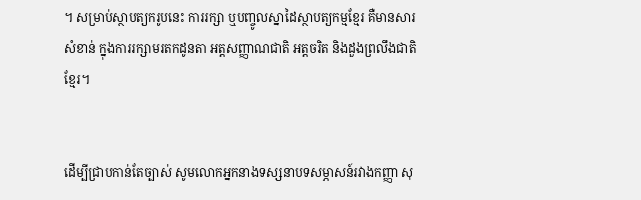។ សម្រាប់ស្ថាបត្យករូបនេះ ការរក្សា ឬបញ្ចូលស្នាដៃស្ថាបត្យកម្មខ្មែរ គឺមានសារសំខាន់ ក្នុងការរក្សាមរតកដូនតា អត្តសញ្ញាណជាតិ អត្តចរិត និងដួងព្រលឹងជាតិខ្មែរ។


ដើម្បីជ្រាបកាន់តែច្បាស់ សូមលោកអ្នកនាងទស្សនាបទសម្ភាសន៍រវាងកញ្ញា សុ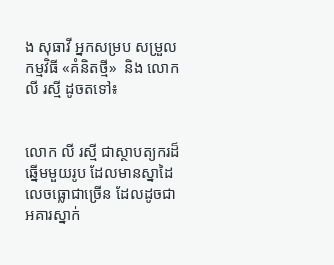ង សុធាវី អ្នកសម្រប សម្រួល កម្មវិធី «គំនិតថ្មី»  និង លោក លី រស្មី ដូចតទៅ៖


លោក លី រស្មី ជាស្ថាបត្យករដ៏ឆ្នើមមួយរូប ដែលមានស្នាដៃលេចធ្លោជាច្រើន ដែលដូចជាអគារស្នាក់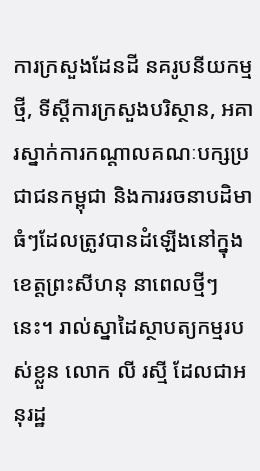ការក្រសួងដែនដី នគរូបនីយកម្មថ្មី, ទីស្តីការក្រសួងបរិស្ថាន, អគារស្នាក់ការកណ្តាលគណៈបក្សប្រជាជនកម្ពុជា និងការរចនាបដិមាធំៗដែលត្រូវបានដំឡើងនៅក្នុងខេត្តព្រះសីហនុ នាពេលថ្មីៗនេះ។ រាល់ស្នាដៃស្ថាបត្យកម្មរបស់ខ្លួន លោក លី រស្មី ដែលជាអនុរដ្ឋ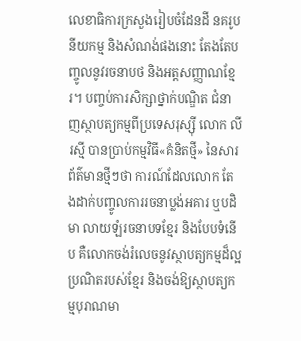លេខាធិការក្រសួងរៀបចំដែនដី នគរូបនីយកម្ម និងសំណង់ផងនោះ តែងតែបញ្ចូលនូវរចនាបថ និងអត្តសញ្ញាណខ្មែរ។ បញ្ចប់ការសិក្សាថ្នាក់បណ្ឌិត ជំនាញស្ថាបត្យកម្មពីប្រទេសរុស្ស៊ី លោក លី រស្មី បានប្រាប់កម្មវិធី«គំនិតថ្មី» នៃសារព័ត៌មានថ្មីៗថា ការណ៍ដែលលោក តែងដាក់បញ្ចូលការរចនាប្លង់អគារ ឬបដិមា លាយឡំរចនាបទខ្មែរ និងបែបទំនើប គឺលោកចង់រំលេចនូវស្ថាបត្យកម្មដ៏ល្អប្រណិតរបស់ខ្មែរ និងចង់ឱ្យស្ថាបត្យកម្មបុរាណមា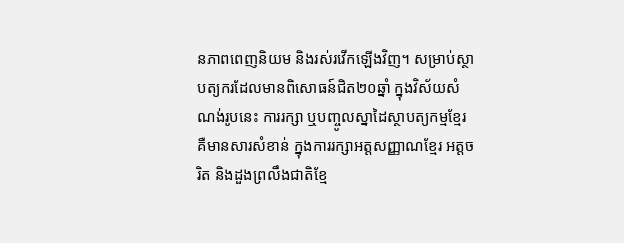នភាពពេញនិយម និងរស់រវើកឡើងវិញ។ សម្រាប់ស្ថាបត្យករដែលមានពិសោធន៍ជិត២០ឆ្នាំ ក្នុងវិស័យសំណង់រូបនេះ ការរក្សា ឬបញ្ចូលស្នាដៃស្ថាបត្យកម្មខ្មែរ គឺមានសារសំខាន់ ក្នុងការរក្សាអត្តសញ្ញាណខ្មែរ អត្តចរិត និងដួងព្រលឹងជាតិខ្មែ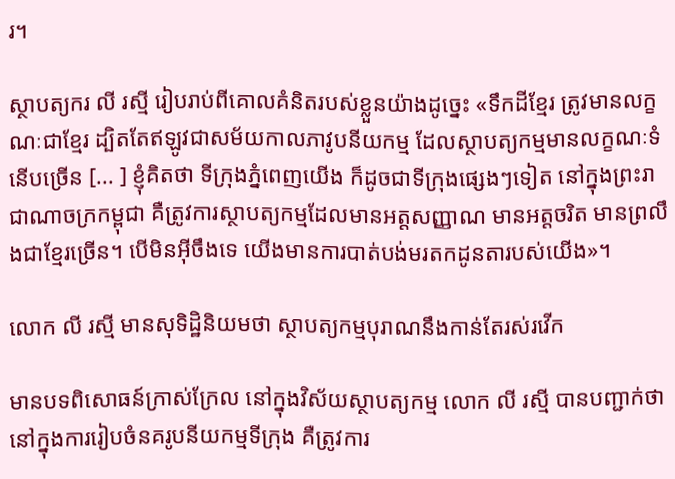រ។

ស្ថាបត្យករ លី រស្មី រៀបរាប់ពីគោលគំនិតរបស់ខ្លួនយ៉ាងដូច្នេះ «ទឹកដីខ្មែរ ត្រូវមានលក្ខណៈជាខ្មែរ ដ្បិតតែឥឡូវជាសម័យកាលភាវូបនីយកម្ម ដែលស្ថាបត្យកម្មមានលក្ខណៈទំនើបច្រើន [... ] ខ្ញុំគិតថា ទីក្រុងភ្នំពេញយើង ក៏ដូចជាទីក្រុងផ្សេងៗទៀត នៅក្នុងព្រះរាជាណាចក្រកម្ពុជា គឺត្រូវការស្ថាបត្យកម្មដែលមានអត្តសញ្ញាណ មានអត្តចរិត មានព្រលឹងជាខ្មែរច្រើន។ បើមិនអ៊ីចឹងទេ យើងមានការបាត់បង់មរតកដូនតារបស់យើង»។

លោក លី រស្មី មានសុទិដ្ឋិនិយមថា ស្ថាបត្យកម្មបុរាណនឹងកាន់តែរស់រវើក

មានបទពិសោធន៍ក្រាស់ក្រែល នៅក្នុងវិស័យស្ថាបត្យកម្ម លោក លី រស្មី បានបញ្ជាក់ថា នៅក្នុងការរៀបចំនគរូបនីយកម្មទីក្រុង គឺត្រូវការ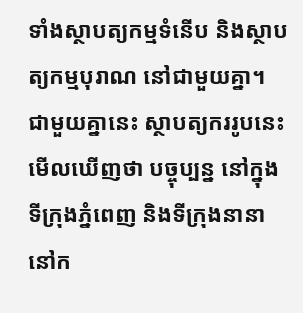ទាំងស្ថាបត្យកម្មទំនើប និងស្ថាបត្យកម្មបុរាណ នៅជាមួយគ្នា។ ជាមួយគ្នានេះ ស្ថាបត្យកររូបនេះ មើលឃើញថា បច្ចុប្បន្ន នៅក្នុងទីក្រុងភ្នំពេញ និងទីក្រុងនានានៅក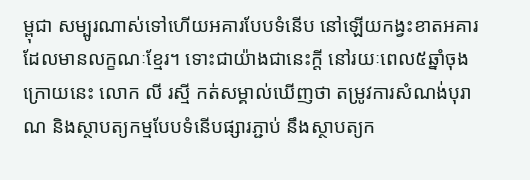ម្ពុជា សម្បូរណាស់ទៅហើយអគារបែបទំនើប នៅឡើយកង្វះខាតអគារដែលមានលក្ខណៈខ្មែរ។ ទោះជាយ៉ាងជានេះក្តី នៅរយៈពេល៥ឆ្នាំចុងក្រោយនេះ លោក លី រស្មី កត់សម្គាល់ឃើញថា តម្រូវការសំណង់បុរាណ និងស្ថាបត្យកម្មបែបទំនើបផ្សារភ្ជាប់ នឹងស្ថាបត្យក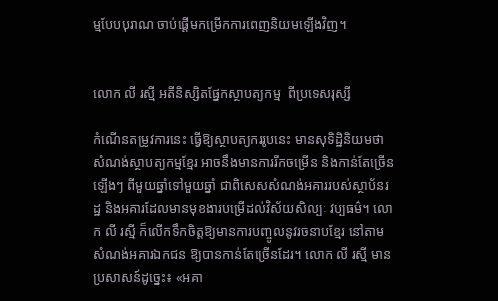ម្មបែបបុរាណ ចាប់ផ្តើមកម្រើកការពេញនិយមឡើងវិញ។


លោក លី រស្មី អតីនិស្សិតផ្នែកស្ថាបត្យកម្ម  ពីប្រទេសរុស្សី

កំណើនតម្រូវការនេះ ធ្វើឱ្យស្ថាបត្យកររូបនេះ មានសុទិដ្ឋិនិយមថា សំណង់ស្ថាបត្យកម្មខ្មែរ អាចនឹងមានការរីកចម្រើន និងកាន់តែច្រើនឡើងៗ ពីមួយឆ្នាំទៅមួយឆ្នាំ ជាពិសេសសំណង់អគាររបស់ស្ថាប័នរដ្ឋ និងអគារដែលមានមុខងារបម្រើដល់វិស័យសិល្បៈ វប្បធម៌។ លោក លី រស្មី ក៏លើកទឹកចិត្តឱ្យមានការបញ្ចូលនូវរចនាបខ្មែរ នៅតាមសំណង់អគារឯកជន ឱ្យបានកាន់តែច្រើនដែរ។ លោក លី រស្មី មានប្រសាសន៍ដូច្នេះ៖ «អគា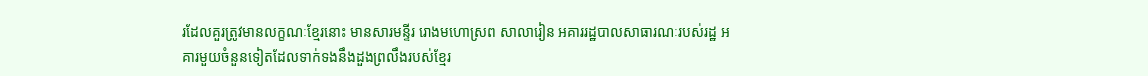រដែលគួរត្រូវមានលក្ខណៈខ្មែរនោះ មានសារមន្ទីរ រោងមហោស្រព សាលារៀន អគាររដ្ឋបាលសាធារណៈរបស់រដ្ឋ អគារមួយចំនួនទៀតដែលទាក់ទងនឹងដួងព្រលឹងរបស់ខ្មែរ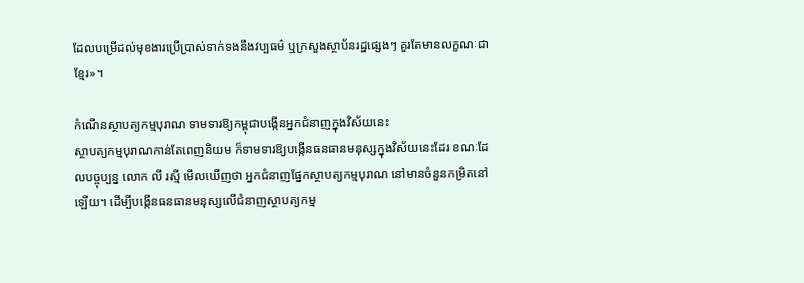ដែលបម្រើដល់មុខងារប្រើប្រាស់ទាក់ទងនឹងវប្បធម៌ ឬក្រសួងស្ថាប័នរដ្ឋផ្សេងៗ គួរតែមានលក្ខណៈជាខ្មែរ»។

កំណើនស្ថាបត្យកម្មបុរាណ ទាមទារឱ្យកម្ពុជាបង្កើនអ្នកជំនាញក្នុងវិស័យនេះ
ស្ថាបត្យកម្មបុរាណកាន់តែពេញនិយម ក៏ទាមទារឱ្យបង្កើនធនធានមនុស្សក្នុងវិស័យនេះដែរ ខណៈដែលបច្ចុប្បន្ន លោក លី រស្មី មើលឃើញថា អ្នកជំនាញផ្នែកស្ថាបត្យកម្មបុរាណ នៅមានចំនួនកម្រិតនៅឡើយ។ ដើម្បីបង្កើនធនធានមនុស្សលើជំនាញស្ថាបត្យកម្ម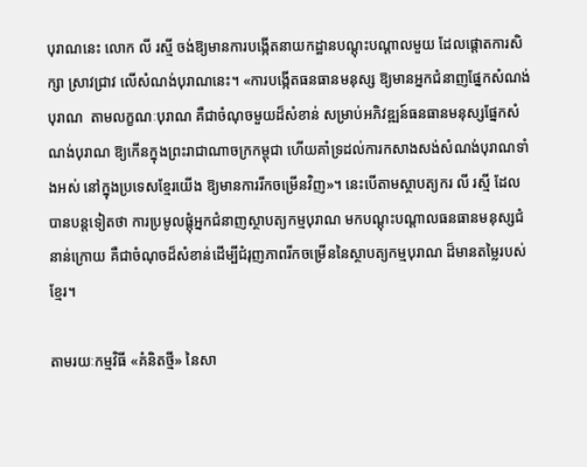បុរាណនេះ លោក លី រស្មី ចង់ឱ្យមានការបង្កើតនាយកដ្ឋានបណ្តុះបណ្តាលមួយ ដែលផ្តោតការសិក្សា ស្រាវជ្រាវ លើសំណង់បុរាណនេះ។ «ការបង្កើតធនធានមនុស្ស ឱ្យមានអ្នកជំនាញផ្នែកសំណង់បុរាណ  តាមលក្ខណៈបុរាណ គឺជាចំណុចមួយដ៏សំខាន់ សម្រាប់អភិវឌ្ឍន៍ធនធានមនុស្សផ្នែកសំណង់បុរាណ ឱ្យកើនក្នុងព្រះរាជាណាចក្រកម្ពុជា ហើយគាំទ្រដល់ការកសាងសង់សំណង់បុរាណទាំងអស់ នៅក្នុងប្រទេសខ្មែរយើង ឱ្យមានការរីកចម្រើនវិញ»។ នេះបើតាមស្ថាបត្យករ លី រស្មី ដែលបានបន្តទៀតថា ការប្រមូលផ្តុំអ្នកជំនាញស្ថាបត្យកម្មបុរាណ មកបណ្តុះបណ្តាលធនធានមនុស្សជំនាន់ក្រោយ គឺជាចំណុចដ៏សំខាន់ដើម្បីជំរុញភាពរីកចម្រើននៃស្ថាបត្យកម្មបុរាណ ដ៏មានតម្លៃរបស់ខ្មែរ។

តាមរយៈកម្មវិធី «គំនិតថ្មី» នៃសា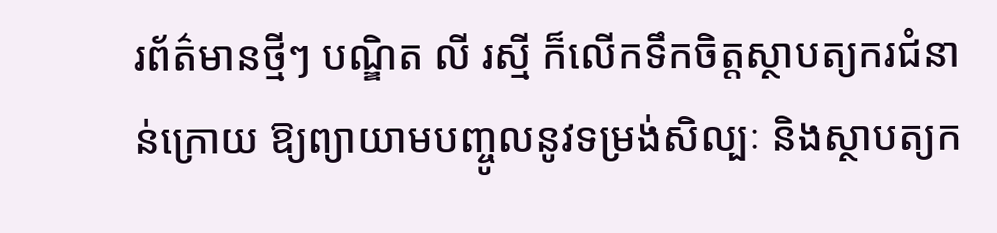រព័ត៌មានថ្មីៗ បណ្ឌិត លី រស្មី ក៏លើកទឹកចិត្តស្ថាបត្យករជំនាន់ក្រោយ ឱ្យព្យាយាមបញ្ចូលនូវទម្រង់សិល្បៈ និងស្ថាបត្យក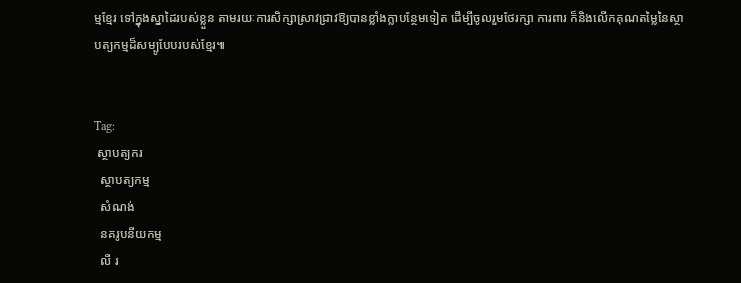ម្មខ្មែរ ទៅក្នុងស្នាដៃរបស់ខ្លួន តាមរយៈការសិក្សាស្រាវជ្រាវឱ្យបានខ្លាំងក្លាបន្ថែមទៀត ដើម្បីចូលរួមថែរក្សា ការពារ ក៏និងលើកគុណតម្លៃនៃស្ថាបត្យកម្មដ៏សម្បូបែបរបស់ខ្មែរ៕


Tag:
 ស្ថាបត្យករ
  ស្ថាបត្យកម្ម
  សំណង់
  នគរូបនីយកម្ម
  លី រ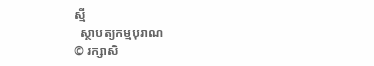ស្មី
  ស្ថាបត្យកម្មបុរាណ
© រក្សាសិ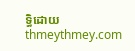ទ្ធិដោយ thmeythmey.com